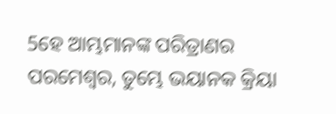5ହେ ଆମ୍ଭମାନଙ୍କ ପରିତ୍ରାଣର ପରମେଶ୍ୱର, ତୁମ୍ଭେ ଭୟାନକ କ୍ରିୟା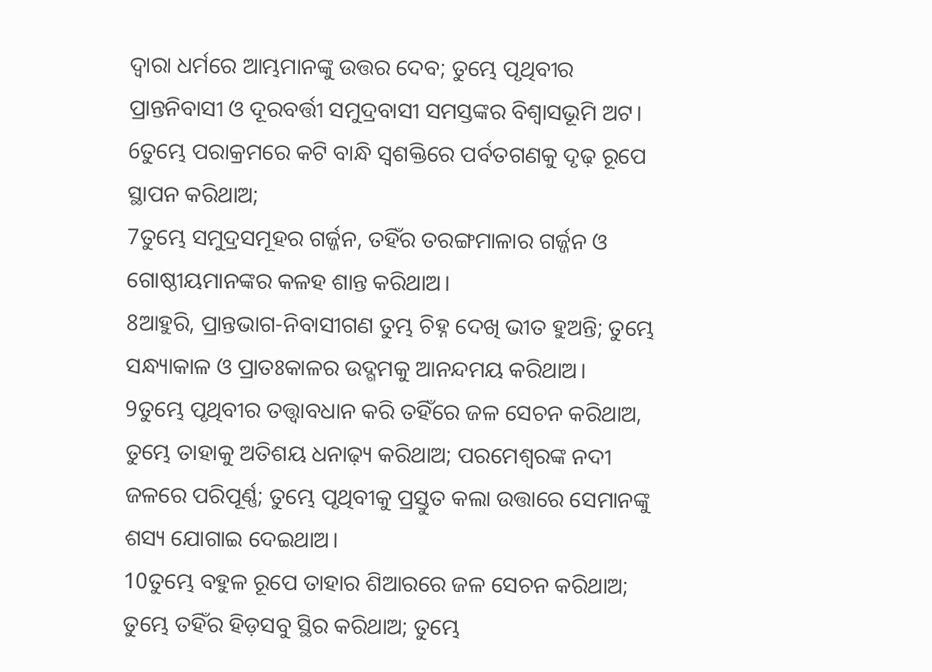ଦ୍ୱାରା ଧର୍ମରେ ଆମ୍ଭମାନଙ୍କୁ ଉତ୍ତର ଦେବ; ତୁମ୍ଭେ ପୃଥିବୀର ପ୍ରାନ୍ତନିବାସୀ ଓ ଦୂରବର୍ତ୍ତୀ ସମୁଦ୍ରବାସୀ ସମସ୍ତଙ୍କର ବିଶ୍ୱାସଭୂମି ଅଟ।
6ତୁମ୍ଭେ ପରାକ୍ରମରେ କଟି ବାନ୍ଧି ସ୍ୱଶକ୍ତିରେ ପର୍ବତଗଣକୁ ଦୃଢ଼ ରୂପେ ସ୍ଥାପନ କରିଥାଅ;
7ତୁମ୍ଭେ ସମୁଦ୍ରସମୂହର ଗର୍ଜ୍ଜନ, ତହିଁର ତରଙ୍ଗମାଳାର ଗର୍ଜ୍ଜନ ଓ ଗୋଷ୍ଠୀୟମାନଙ୍କର କଳହ ଶାନ୍ତ କରିଥାଅ।
8ଆହୁରି, ପ୍ରାନ୍ତଭାଗ-ନିବାସୀଗଣ ତୁମ୍ଭ ଚିହ୍ନ ଦେଖି ଭୀତ ହୁଅନ୍ତି; ତୁମ୍ଭେ ସନ୍ଧ୍ୟାକାଳ ଓ ପ୍ରାତଃକାଳର ଉଦ୍ଗମକୁ ଆନନ୍ଦମୟ କରିଥାଅ।
9ତୁମ୍ଭେ ପୃଥିବୀର ତତ୍ତ୍ୱାବଧାନ କରି ତହିଁରେ ଜଳ ସେଚନ କରିଥାଅ, ତୁମ୍ଭେ ତାହାକୁ ଅତିଶୟ ଧନାଢ଼୍ୟ କରିଥାଅ; ପରମେଶ୍ୱରଙ୍କ ନଦୀ ଜଳରେ ପରିପୂର୍ଣ୍ଣ; ତୁମ୍ଭେ ପୃଥିବୀକୁ ପ୍ରସ୍ତୁତ କଲା ଉତ୍ତାରେ ସେମାନଙ୍କୁ ଶସ୍ୟ ଯୋଗାଇ ଦେଇଥାଅ।
10ତୁମ୍ଭେ ବହୁଳ ରୂପେ ତାହାର ଶିଆରରେ ଜଳ ସେଚନ କରିଥାଅ; ତୁମ୍ଭେ ତହିଁର ହିଡ଼ସବୁ ସ୍ଥିର କରିଥାଅ; ତୁମ୍ଭେ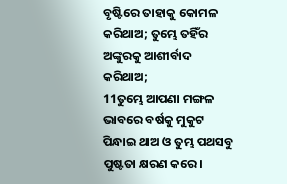ବୃଷ୍ଟିରେ ତାହାକୁ କୋମଳ କରିଥାଅ; ତୁମ୍ଭେ ତହିଁର ଅଙ୍କୁରକୁ ଆଶୀର୍ବାଦ କରିଥାଅ;
11ତୁମ୍ଭେ ଆପଣା ମଙ୍ଗଳ ଭାବରେ ବର୍ଷକୁ ମୁକୁଟ ପିନ୍ଧାଇ ଥାଅ ଓ ତୁମ୍ଭ ପଥସବୁ ପୁଷ୍ଟତା କ୍ଷରଣ କରେ।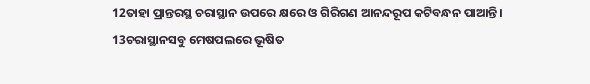12ତାହା ପ୍ରାନ୍ତରସ୍ଥ ଚରାସ୍ଥାନ ଉପରେ କ୍ଷରେ ଓ ଗିରିଗଣ ଆନନ୍ଦରୂପ କଟିବନ୍ଧନ ପାଆନ୍ତି।
13ଚରାସ୍ଥାନସବୁ ମେଷପଲରେ ଭୂଷିତ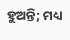ହୁଅନ୍ତି; ମଧ୍ୟ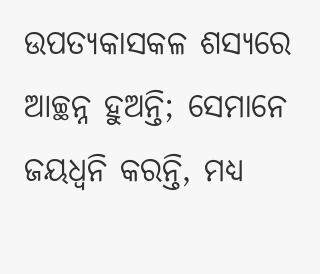ଉପତ୍ୟକାସକଳ ଶସ୍ୟରେ ଆଚ୍ଛନ୍ନ ହୁଅନ୍ତି; ସେମାନେ ଜୟଧ୍ୱନି କରନ୍ତି, ମଧ୍ୟ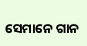ସେମାନେ ଗାନ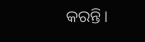କରନ୍ତି।